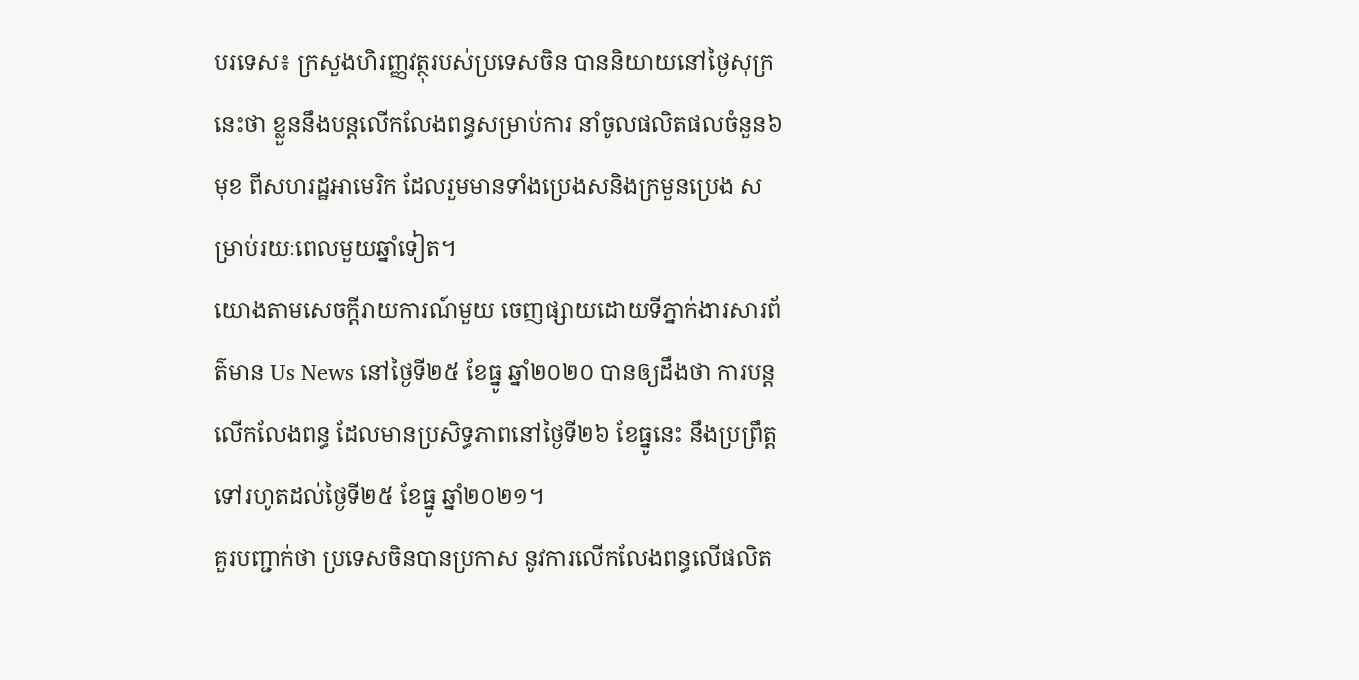បរទេស៖ ក្រសួងហិរញ្ញវត្ថុរបស់ប្រទេសចិន បាននិយាយនៅថ្ងៃសុក្រនេះថា ខ្លួននឹងបន្តលើកលែងពន្ធសម្រាប់ការ នាំចូលផលិតផលចំនួន៦មុខ ពីសហរដ្ឋអាមេរិក ដែលរួមមានទាំងប្រេងសនិងក្រមួនប្រេង សម្រាប់រយៈពេលមួយឆ្នាំទៀត។
យោងតាមសេចក្តីរាយការណ៍មួយ ចេញផ្សាយដោយទីភ្នាក់ងារសារព័ត៌មាន Us News នៅថ្ងៃទី២៥ ខែធ្នូ ឆ្នាំ២០២០ បានឲ្យដឹងថា ការបន្តលើកលែងពន្ធ ដែលមានប្រសិទ្ធភាពនៅថ្ងៃទី២៦ ខែធ្នូនេះ នឹងប្រព្រឹត្តទៅរហូតដល់ថ្ងៃទី២៥ ខែធ្នូ ឆ្នាំ២០២១។
គួរបញ្ជាក់ថា ប្រទេសចិនបានប្រកាស នូវការលើកលែងពន្ធលើផលិត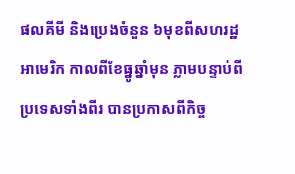ផលគីមី និងប្រេងចំនួន ៦មុខពីសហរដ្ឋអាមេរិក កាលពីខែធ្នូឆ្នាំមុន ភ្លាមបន្ទាប់ពីប្រទេសទាំងពីរ បានប្រកាសពីកិច្ច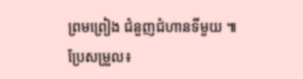ព្រមព្រៀង ជំនួញជំហានទីមួយ ៕
ប្រែសម្រួល៖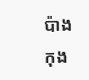ប៉ាង កុង